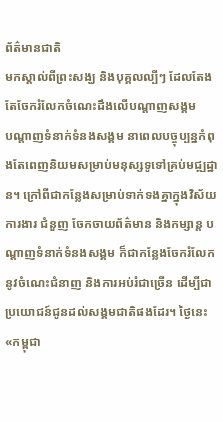ព័ត៌មានជាតិ
មកស្គាល់ពីព្រះសង្ឃ និងបុគ្គលល្បីៗ ដែលតែងតែចែករំលែកចំណេះដឹងលើបណ្តាញសង្គម
បណ្តាញទំនាក់ទំនងសង្គម នាពេលបច្ចុប្បន្នកំពុងតែពេញនិយមសម្រាប់មនុស្សទូទៅគ្រប់មជ្ឍដ្ឋាន។ ក្រៅពីជាកន្លែងសម្រាប់ទាក់ទងគ្នាក្នុងវិស័យការងារ ជំនួញ ចែកចាយព័ត៌មាន និងកម្សាន្ត បណ្តាញទំនាក់ទំនងសង្គម ក៏ជាកន្លែងចែករំលែកនូវចំណេះជំនាញ និងការអប់រំជាច្រើន ដើម្បីជាប្រយោជន៍ជូនដល់សង្គមជាតិផងដែរ។ ថ្ងៃនេះ «កម្ពុជា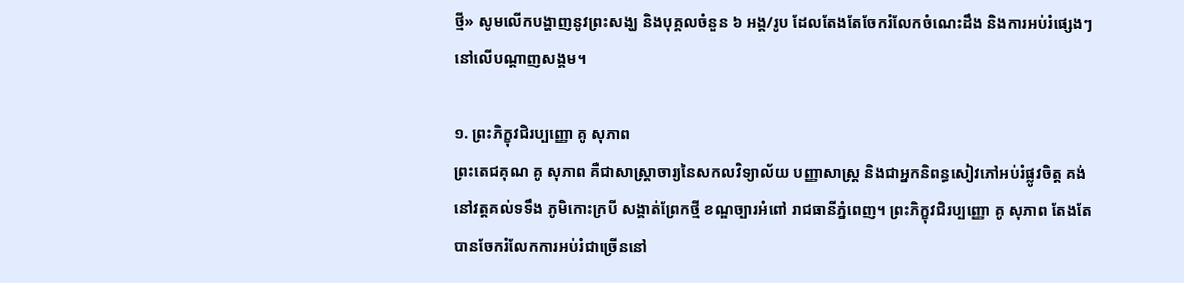ថ្មី» សូមលើកបង្ហាញនូវព្រះសង្ឃ និងបុគ្គលចំនួន ៦ អង្គ/រូប ដែលតែងតែចែករំលែកចំណេះដឹង និងការអប់រំផ្សេងៗនៅលើបណ្តាញសង្គម។

១. ព្រះភិក្ខុវជិរប្បញ្ញោ គូ សុភាព
ព្រះតេជគុណ គូ សុភាព គឺជាសាស្រ្តាចារ្យនៃសកលវិទ្យាល័យ បញ្ញាសាស្រ្ត និងជាអ្នកនិពន្ធសៀវភៅអប់រំផ្លូវចិត្ត គង់នៅវត្តគល់ទទឹង ភូមិកោះក្របី សង្គាត់ព្រែកថ្មី ខណ្ឌច្បារអំពៅ រាជធានីភ្នំពេញ។ ព្រះភិក្ខុវជិរប្បញ្ញោ គូ សុភាព តែងតែបានចែករំលែកការអប់រំជាច្រើននៅ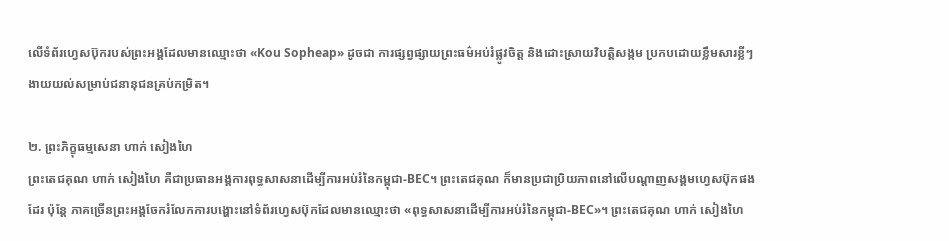លើទំព័រហ្វេសប៊ុករបស់ព្រះអង្គដែលមានឈ្មោះថា «Kou Sopheap» ដូចជា ការផ្សព្វផ្សាយព្រះធម៌អប់រំផ្លូវចិត្ត និងដោះស្រាយវិបត្តិសង្កម ប្រកបដោយខ្លឹមសារខ្លីៗងាយយល់សម្រាប់ជនានុជនគ្រប់កម្រិត។

២. ព្រះភិក្ខុធម្មសេនា ហាក់ សៀងហៃ
ព្រះតេជគុណ ហាក់ សៀងហៃ គឺជាប្រធានអង្គការពុទ្ធសាសនាដើម្បីការអប់រំនៃកម្ពុជា-BEC។ ព្រះតេជគុណ ក៏មានប្រជាប្រិយភាពនៅលើបណ្ដាញសង្គមហ្វេសប៊ុកផងដែរ ប៉ុន្តែ ភាគច្រើនព្រះអង្គចែករំលែកការបង្ហោះនៅទំព័រហ្វេសប៊ុកដែលមានឈ្មោះថា «ពុទ្ធសាសនាដើម្បីការអប់រំនៃកម្ពុជា-BEC»។ ព្រះតេជគុណ ហាក់ សៀងហៃ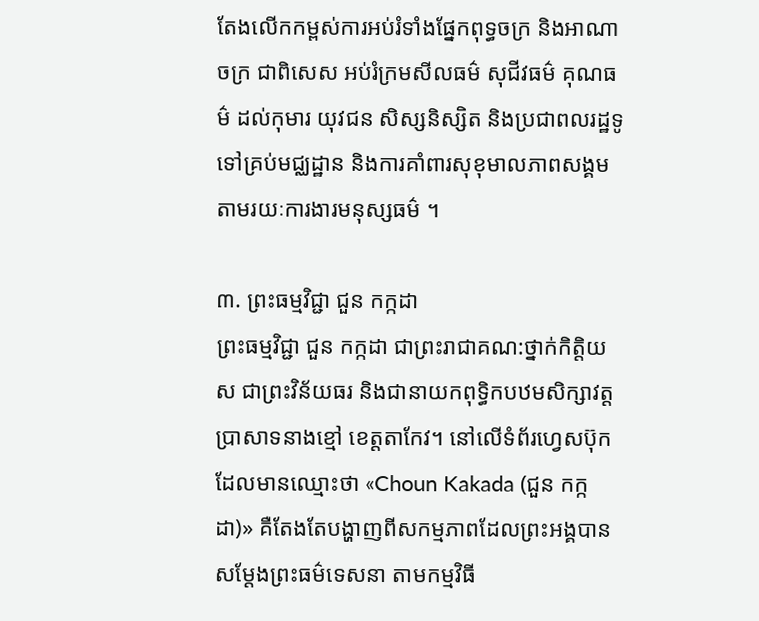តែងលើកកម្ពស់ការអប់រំទាំងផែ្នកពុទ្ធចក្រ និងអាណាចក្រ ជាពិសេស អប់រំក្រមសីលធម៌ សុជីវធម៌ គុណធម៌ ដល់កុមារ យុវជន សិស្សនិស្សិត និងប្រជាពលរដ្ឋទូទៅគ្រប់មជ្ឈដ្ឋាន និងការគាំពារសុខុមាលភាពសង្គមតាមរយៈការងារមនុស្សធម៌ ។

៣. ព្រះធម្មវិជ្ជា ជួន កក្កដា
ព្រះធម្មវិជ្ជា ជួន កក្កដា ជាព្រះរាជាគណ:ថ្នាក់កិត្តិយស ជាព្រះវិន័យធរ និងជានាយកពុទ្ធិកបឋមសិក្សាវត្តប្រាសាទនាងខ្មៅ ខេត្តតាកែវ។ នៅលើទំព័រហ្វេសប៊ុកដែលមានឈ្មោះថា «Choun Kakada (ជួន កក្កដា)» គឺតែងតែបង្ហាញពីសកម្មភាពដែលព្រះអង្គបានសម្តែងព្រះធម៌ទេសនា តាមកម្មវិធី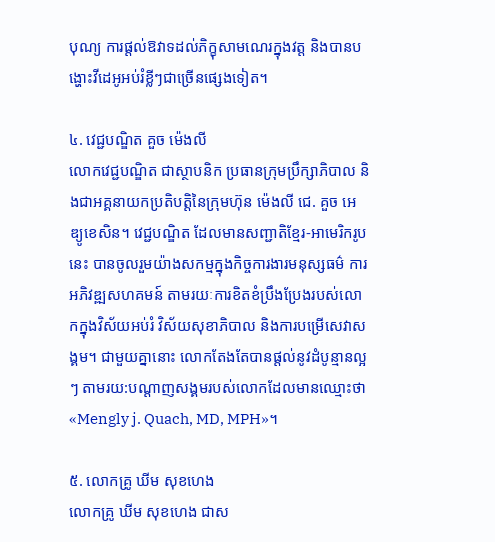បុណ្យ ការផ្តល់ឱវាទដល់ភិក្ខុសាមណេរក្នុងវត្ត និងបានបង្ហោះវីដេអូអប់រំខ្លីៗជាច្រើនផ្សេងទៀត។

៤. វេជ្ជបណ្ឌិត គួច ម៉េងលី
លោកវេជ្ជបណ្ឌិត ជាស្ថាបនិក ប្រធានក្រុមប្រឹក្សាភិបាល និងជាអគ្គនាយកប្រតិបត្តិនៃក្រុមហ៊ុន ម៉េងលី ជេ. គួច អេឌ្យូខេសិន។ វេជ្ជបណ្ឌិត ដែលមានសញ្ជាតិខ្មែរ-អាមេរិករូបនេះ បានចូលរួមយ៉ាងសកម្មក្នុងកិច្ចការងារមនុស្សធម៌ ការអភិវឌ្ឍសហគមន៍ តាមរយៈការខិតខំប្រឹងប្រែងរបស់លោកក្នុងវិស័យអប់រំ វិស័យសុខាភិបាល និងការបម្រើសេវាសង្គម។ ជាមួយគ្នានោះ លោកតែងតែបានផ្តល់នូវដំបូន្មានល្អៗ តាមរយ:បណ្តាញសង្គមរបស់លោកដែលមានឈ្មោះថា «Mengly j. Quach, MD, MPH»។

៥. លោកគ្រូ ឃីម សុខហេង
លោកគ្រូ ឃីម សុខហេង ជាស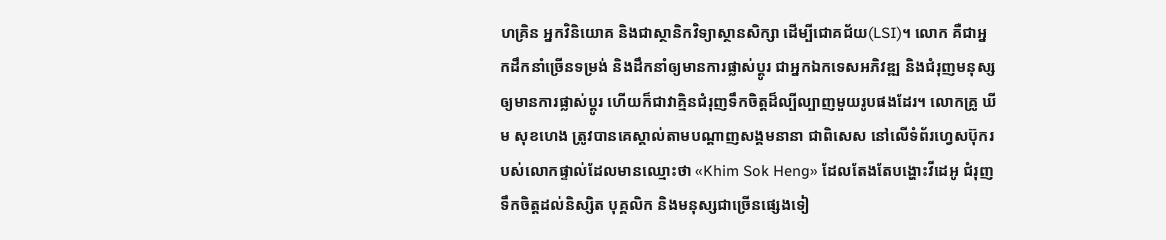ហគ្រិន អ្នកវិនិយោគ និងជាស្ថានិកវិទ្យាស្ថានសិក្សា ដើម្បីជោគជ័យ(LSI)។ លោក គឺជាអ្នកដឹកនាំច្រើនទម្រង់ និងដឹកនាំឲ្យមានការផ្លាស់ប្តូរ ជាអ្នកឯកទេសអភិវឌ្ឍ និងជំរុញមនុស្សឲ្យមានការផ្លាស់ប្តូរ ហើយក៏ជាវាគ្មិនជំរុញទឹកចិត្តដ៏ល្បីល្បាញមួយរូបផងដែរ។ លោកគ្រូ ឃីម សុខហេង ត្រូវបានគេស្គាល់តាមបណ្តាញសង្គមនានា ជាពិសេស នៅលើទំព័រហ្វេសប៊ុករបស់លោកផ្ទាល់ដែលមានឈ្មោះថា «Khim Sok Heng» ដែលតែងតែបង្ហោះវីដេអូ ជំរុញទឹកចិត្តដល់និស្សិត បុគ្គលិក និងមនុស្សជាច្រើនផ្សេងទៀ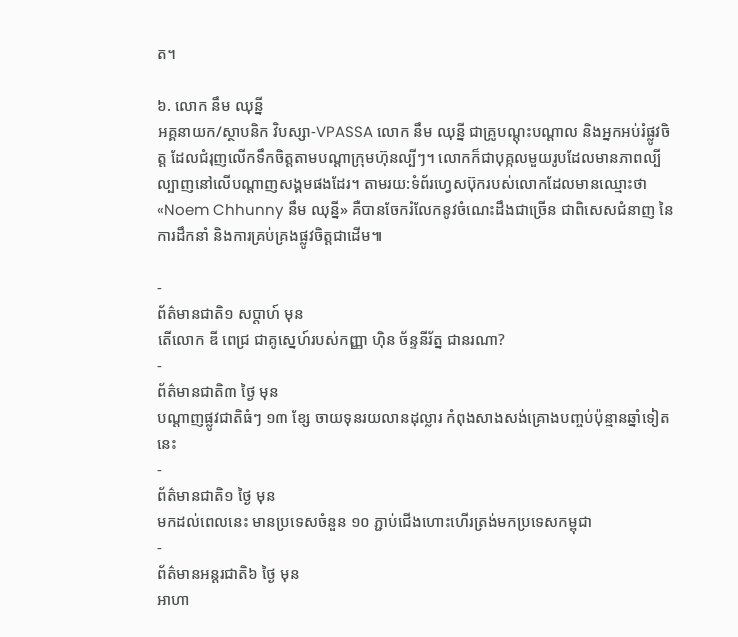ត។

៦. លោក នឹម ឈុន្នី
អគ្គនាយក/ស្ថាបនិក វិបស្សា-VPASSA លោក នឹម ឈុន្នី ជាគ្រូបណ្តុះបណ្តាល និងអ្នកអប់រំផ្លូវចិត្ត ដែលជំរុញលើកទឹកចិត្តតាមបណ្តាក្រុមហ៊ុនល្បីៗ។ លោកក៏ជាបុគ្កលមួយរូបដែលមានភាពល្បីល្បាញនៅលើបណ្តាញសង្គមផងដែរ។ តាមរយ:ទំព័រហេ្វសប៊ុករបស់លោកដែលមានឈ្មោះថា «Noem Chhunny នឹម ឈុន្នី» គឺបានចែករំលែកនូវចំណេះដឹងជាច្រើន ជាពិសេសជំនាញ នៃការដឹកនាំ និងការគ្រប់គ្រងផ្លូវចិត្តជាដើម៕

-
ព័ត៌មានជាតិ១ សប្តាហ៍ មុន
តើលោក ឌី ពេជ្រ ជាគូស្នេហ៍របស់កញ្ញា ហ៊ិន ច័ន្ទនីរ័ត្ន ជានរណា?
-
ព័ត៌មានជាតិ៣ ថ្ងៃ មុន
បណ្តាញផ្លូវជាតិធំៗ ១៣ ខ្សែ ចាយទុនរយលានដុល្លារ កំពុងសាងសង់គ្រោងបញ្ចប់ប៉ុន្មានឆ្នាំទៀតនេះ
-
ព័ត៌មានជាតិ១ ថ្ងៃ មុន
មកដល់ពេលនេះ មានប្រទេសចំនួន ១០ ភ្ជាប់ជើងហោះហើរត្រង់មកប្រទេសកម្ពុជា
-
ព័ត៌មានអន្ដរជាតិ៦ ថ្ងៃ មុន
អាហា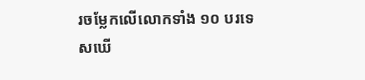រចម្លែកលើលោកទាំង ១០ បរទេសឃើ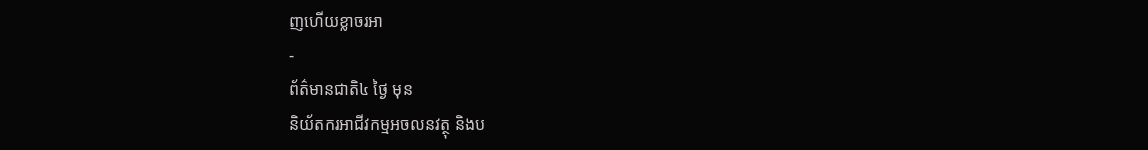ញហើយខ្លាចរអា
-
ព័ត៌មានជាតិ៤ ថ្ងៃ មុន
និយ័តករអាជីវកម្មអចលនវត្ថុ និងប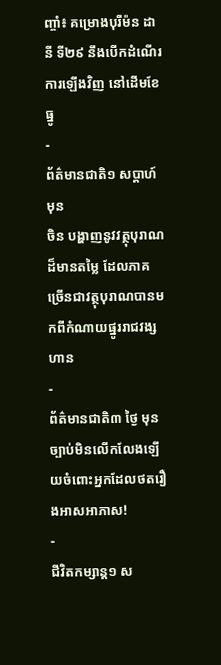ញ្ចាំ៖ គម្រោងបុរីម៉ន ដានី ទី២៩ នឹងបើកដំណើរការឡើងវិញ នៅដើមខែធ្នូ
-
ព័ត៌មានជាតិ១ សប្តាហ៍ មុន
ចិន បង្ហាញនូវវត្ថុបុរាណដ៏មានតម្លៃ ដែលភាគច្រើនជាវត្ថុបុរាណបានមកពីកំណាយផ្នូររាជវង្សហាន
-
ព័ត៌មានជាតិ៣ ថ្ងៃ មុន
ច្បាប់មិនលើកលែងឡើយចំពោះអ្នកដែលថតរឿងអាសអាភាស!
-
ជីវិតកម្សាន្ដ១ ស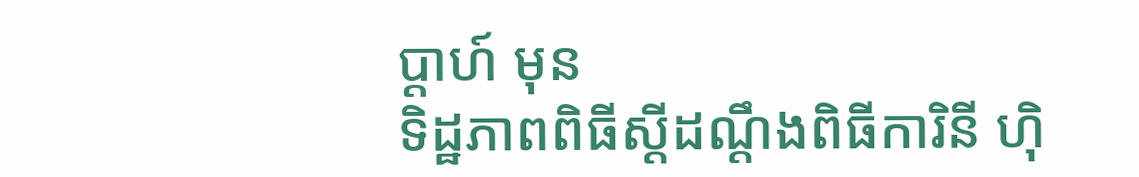ប្តាហ៍ មុន
ទិដ្ឋភាពពិធីស្ដីដណ្ដឹងពិធីការិនី ហ៊ិ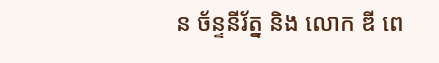ន ច័ន្ទនីរ័ត្ន និង លោក ឌី ពេ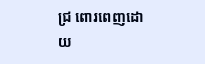ជ្រ ពោរពេញដោយ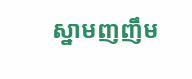ស្នាមញញឹម